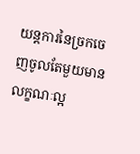យន្តការនៃច្រកចេញចូលតែមួយមានលក្ខណៈល្អ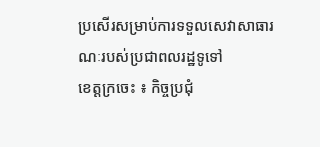ប្រសេីរសម្រាប់ការទទួលសេវាសាធារណៈរបស់ប្រជាពលរដ្ឋទូទៅ
ខេត្តក្រចេះ ៖ កិច្ចប្រជុំ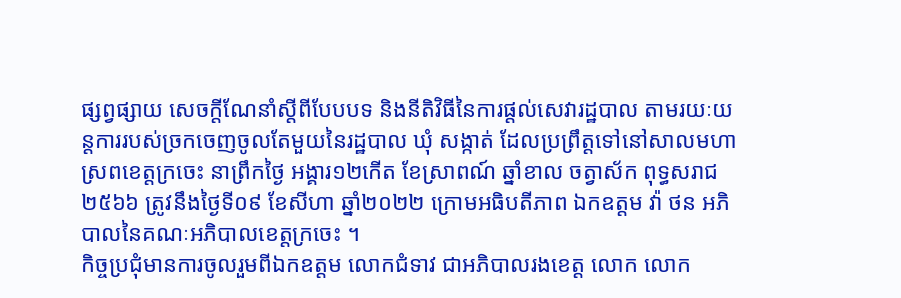ផ្សព្វផ្សាយ សេចក្តីណែនាំស្តីពីបែបបទ និងនីតិវិធីនៃការផ្តល់សេវារដ្ឋបាល តាមរយៈយន្តការរបស់ច្រកចេញចូលតែមួយនៃរដ្ឋបាល ឃុំ សង្កាត់ ដែលប្រព្រឹត្តទៅនៅសាលមហាស្រពខេត្តក្រចេះ នាព្រឹកថ្ងៃ អង្គារ១២កេីត ខែស្រាពណ៍ ឆ្នាំខាល ចត្វាស័ក ពុទ្ធសរាជ ២៥៦៦ ត្រូវនឹងថ្ងៃទី០៩ ខែសីហា ឆ្នាំ២០២២ ក្រោមអធិបតីភាព ឯកឧត្តម វ៉ា ថន អភិបាលនៃគណៈអភិបាលខេត្តក្រចេះ ។
កិច្ចប្រជុំមានការចូលរួមពីឯកឧត្តម លោកជំទាវ ជាអភិបាលរងខេត្ត លោក លោក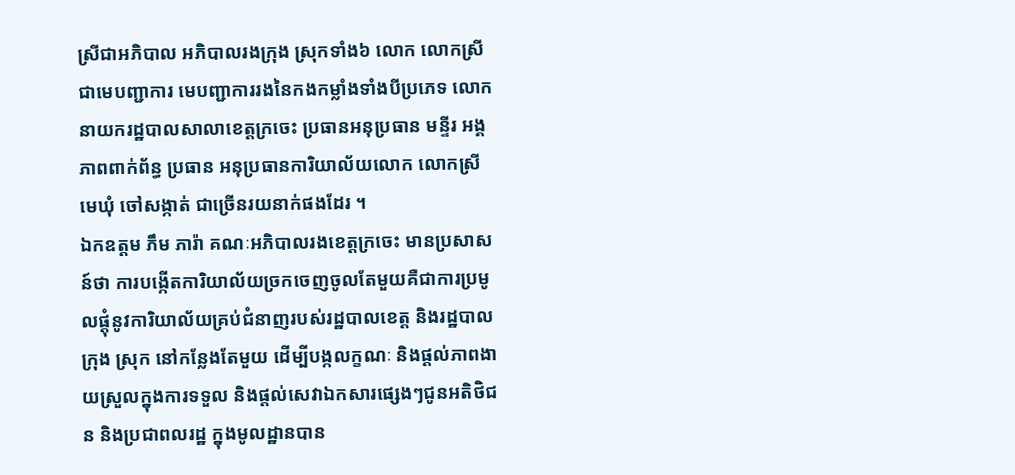ស្រីជាអភិបាល អភិបាលរងក្រុង ស្រុកទាំង៦ លោក លោកស្រីជាមេបញ្ជាការ មេបញ្ជាការរងនៃកងកម្លាំងទាំងបីប្រភេទ លោកនាយករដ្ឋបាលសាលាខេត្តក្រចេះ ប្រធានអនុប្រធាន មន្ទីរ អង្គភាពពាក់ព័ន្ធ ប្រធាន អនុប្រធានការិយាល័យលោក លោកស្រីមេឃុំ ចៅសង្កាត់ ជាច្រេីនរយនាក់ផងដែរ ។
ឯកឧត្តម ភឹម ភារ៉ា គណៈអភិបាលរងខេត្តក្រចេះ មានប្រសាសន៍ថា ការបង្កេីតការិយាល័យច្រកចេញចូលតែមួយគឺជាការប្រមូលផ្តុំនូវការិយាល័យគ្រប់ជំនាញរបស់រដ្ឋបាលខេត្ត និងរដ្ឋបាលក្រុង ស្រុក នៅកន្លែងតែមួយ ដេីម្បីបង្កលក្ខណៈ និងផ្តល់ភាពងាយស្រួលក្នុងការទទួល និងផ្តល់សេវាឯកសារផ្សេងៗជូនអតិថិជន និងប្រជាពលរដ្ឋ ក្នុងមូលដ្ឋានបាន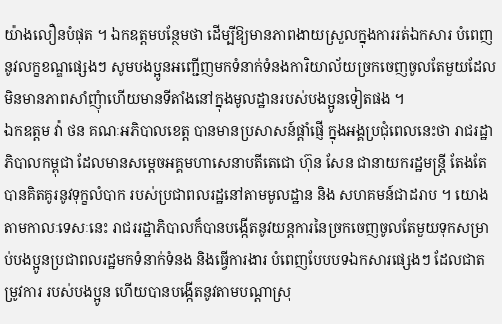យ៉ាងលឿនបំផុត ។ ឯកឧត្តមបន្ថែមថា ដេីម្បីឱ្យមានភាពងាយស្រួលក្នុងការរត់ឯកសារ បំពេញនូវលក្ខខណ្ឌផ្សេងៗ សូមបងប្អូនអញ្ជេីញមកទំនាក់ទំនងការិយាល័យច្រកចេញចូលតែមួយដែលមិនមានភាពសាំញុំាហេីយមានទីតាំងនៅក្នុងមូលដ្ឋានរបស់បងប្អូនទៀតផង ។
ឯកឧត្តម វ៉ា ថន គណៈអភិបាលខេត្ត បានមានប្រសាសន៍ផ្តាំផ្ញេី ក្នុងអង្គប្រជុំពេលនេះថា រាជរដ្ឋាភិបាលកម្ពុជា ដែលមានសម្តេចអគ្គមហាសេនាបតីតេជោ ហ៊ុន សែន ជានាយករដ្ឋមន្រ្តី តែងតែបានគិតគូរនូវទុក្ខលំបាក របស់ប្រជាពលរដ្ឋនៅតាមមូលដ្ឋាន និង សហគមន៍ជាដរាប ។ យោងតាមកាលៈទេសៈនេះ រាជររដ្ឋាភិបាលក៏បានបង្កេីតនូវយន្តការនៃច្រកចេញចូលតែមួយទុកសម្រាប់បងប្អូនប្រជាពលរដ្ឋមកទំនាក់ទំនង និងធ្វេីការងារ បំពេញបែបបទឯកសារផ្សេងៗ ដែលជាតម្រូវការ របស់បងប្អូន ហេីយបានបង្កេីតនូវតាមបណ្តាស្រុ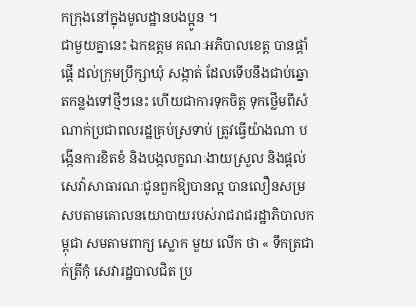កក្រុងនៅក្នុងមូលដ្ឋានបងប្អូន ។
ជាមួយគ្នានេះ ឯកឧត្តម គណៈអភិបាលខេត្ត បានផ្តាំផ្តេី ដល់ក្រុមប្រឹក្សាឃុំ សង្កាត់ ដែលទេីបនឹងជាប់ឆ្នោតកន្លងទៅថ្មីៗនេះ ហេីយជាការទុកចិត្ត ទុកថ្លេីមពីសំណាក់ប្រជាពលរដ្ឋគ្រប់ស្រទាប់ ត្រូវធ្វេីយ៉ាងណា បង្កេីនការខិតខំ និងបង្កលក្ខណៈងាយស្រួល និងផ្តល់សេវ៉ាសាធារណៈជូនពួកឱ្យបានល្អ បានលឿនសម្រសបតាមគោលនយោបាយរបស់រាជរាជរដ្ឋាភិបាលកម្ពុជា សមតាមពាក្យ ស្លោក មួយ លេីក ថា « ទឹកត្រជាក់ត្រីកុំ សេវារដ្ឋបាលជិត ប្រ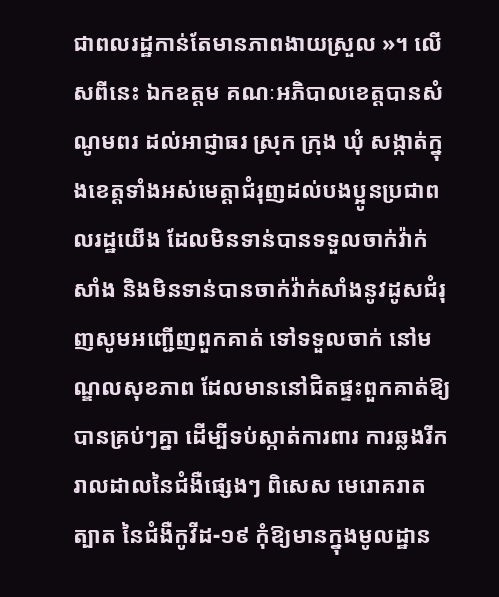ជាពលរដ្ឋកាន់តែមានភាពងាយស្រួល »។ លេីសពីនេះ ឯកឧត្តម គណៈអភិបាលខេត្តបានសំណូមពរ ដល់អាជ្ញាធរ ស្រុក ក្រុង ឃុំ សង្កាត់ក្នុងខេត្តទាំងអស់មេត្តាជំរុញដល់បងប្អូនប្រជាពលរដ្ឋយេីង ដែលមិនទាន់បានទទួលចាក់វ៉ាក់សាំង និងមិនទាន់បានចាក់វ៉ាក់សាំងនូវដូសជំរុញសូមអញ្ជេីញពួកគាត់ ទៅទទួលចាក់ នៅមណ្ឌលសុខភាព ដែលមាននៅជិតផ្ទះពួកគាត់ឱ្យបានគ្រប់ៗគ្នា ដេីម្បីទប់ស្កាត់ការពារ ការឆ្លងរីករាលដាលនៃជំងឺផ្សេងៗ ពិសេស មេរោគរាតត្បាត នៃជំងឺកូវីដ-១៩ កុំឱ្យមានក្នុងមូលដ្ឋាន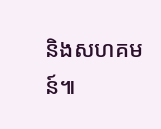និងសហគមន៍៕